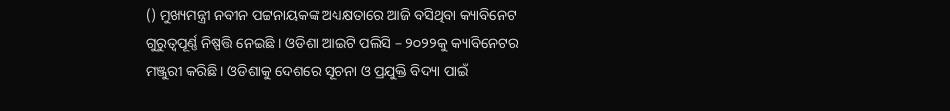() ମୁଖ୍ୟମନ୍ତ୍ରୀ ନବୀନ ପଟ୍ଟନାୟକଙ୍କ ଅଧ୍ୟକ୍ଷତାରେ ଆଜି ବସିଥିବା କ୍ୟାବିନେଟ ଗୁରୁତ୍ୱପୂର୍ଣ୍ଣ ନିଷ୍ପତ୍ତି ନେଇଛି । ଓଡିଶା ଆଇଟି ପଲିସି – ୨୦୨୨କୁ କ୍ୟାବିନେଟର ମଞ୍ଜୁରୀ କରିଛି । ଓଡିଶାକୁ ଦେଶରେ ସୂଚନା ଓ ପ୍ରଯୁକ୍ତି ବିଦ୍ୟା ପାଇଁ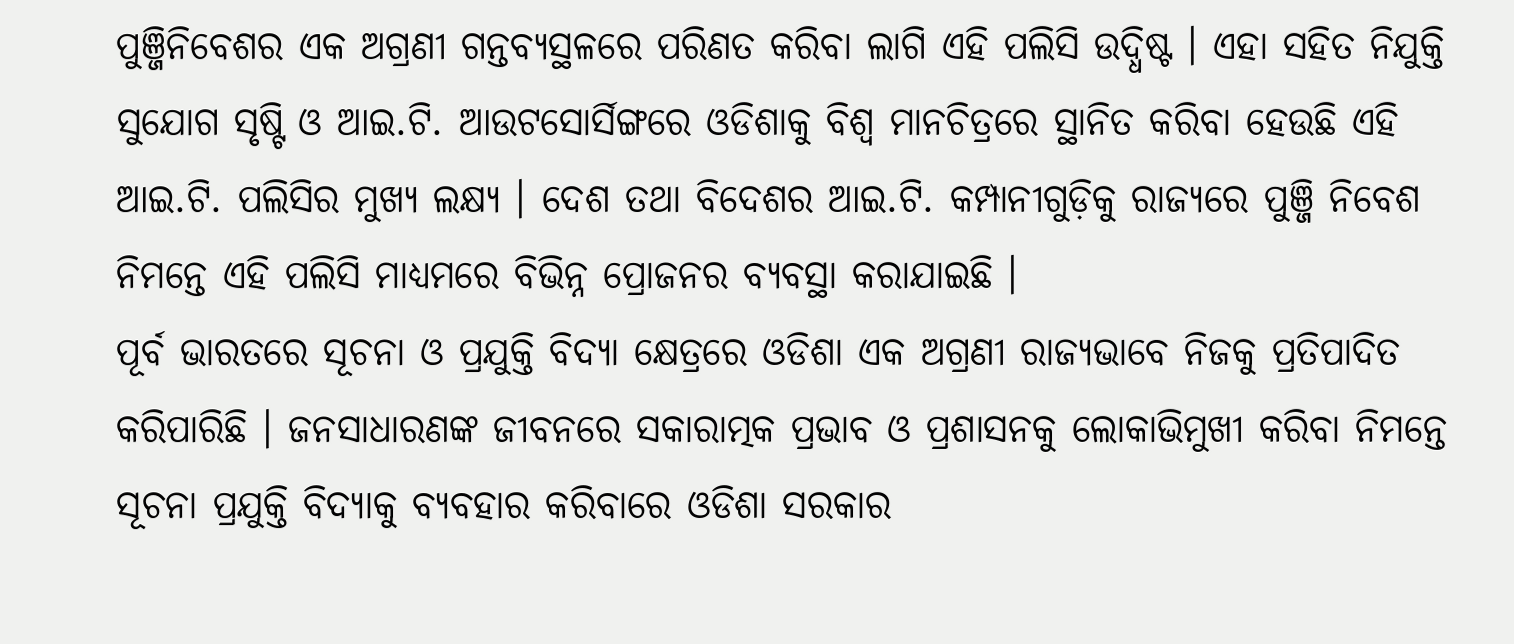ପୁଞ୍ଜିନିବେଶର ଏକ ଅଗ୍ରଣୀ ଗନ୍ତବ୍ୟସ୍ଥଳରେ ପରିଣତ କରିବା ଲାଗି ଏହି ପଲିସି ଉଦ୍ଧିଷ୍ଟ । ଏହା ସହିତ ନିଯୁକ୍ତି ସୁଯୋଗ ସୃଷ୍ଟି ଓ ଆଇ.ଟି. ଆଉଟସୋର୍ସିଙ୍ଗରେ ଓଡିଶାକୁ ବିଶ୍ଵ ମାନଚିତ୍ରରେ ସ୍ଥାନିତ କରିବା ହେଉଛି ଏହି ଆଇ.ଟି. ପଲିସିର ମୁଖ୍ୟ ଲକ୍ଷ୍ୟ । ଦେଶ ତଥା ବିଦେଶର ଆଇ.ଟି. କମ୍ପାନୀଗୁଡ଼ିକୁ ରାଜ୍ୟରେ ପୁଞ୍ଜି ନିବେଶ ନିମନ୍ତେ ଏହି ପଲିସି ମାଧ୍ୟମରେ ବିଭିନ୍ନ ପ୍ରୋଜନର ବ୍ୟବସ୍ଥା କରାଯାଇଛି ।
ପୂର୍ବ ଭାରତରେ ସୂଚନା ଓ ପ୍ରଯୁକ୍ତି ବିଦ୍ୟା କ୍ଷେତ୍ରରେ ଓଡିଶା ଏକ ଅଗ୍ରଣୀ ରାଜ୍ୟଭାବେ ନିଜକୁ ପ୍ରତିପାଦିତ କରିପାରିଛି । ଜନସାଧାରଣଙ୍କ ଜୀବନରେ ସକାରାତ୍ମକ ପ୍ରଭାବ ଓ ପ୍ରଶାସନକୁ ଲୋକାଭିମୁଖୀ କରିବା ନିମନ୍ତେ ସୂଚନା ପ୍ରଯୁକ୍ତି ବିଦ୍ୟାକୁ ବ୍ୟବହାର କରିବାରେ ଓଡିଶା ସରକାର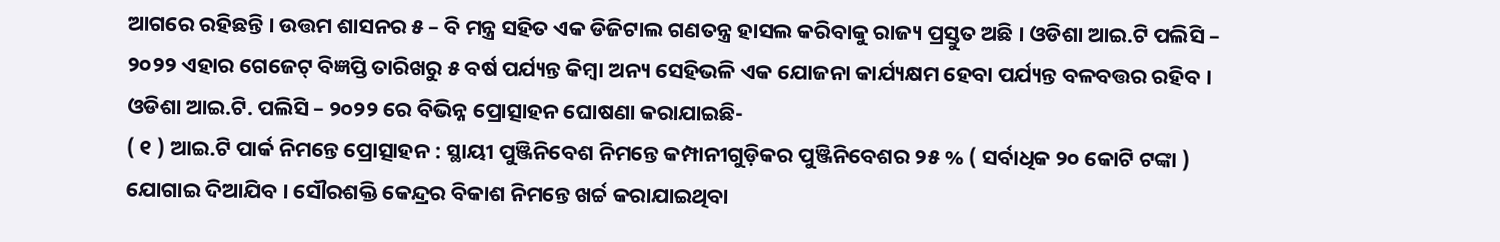ଆଗରେ ରହିଛନ୍ତି । ଉତ୍ତମ ଶାସନର ୫ – ବି ମନ୍ତ୍ର ସହିତ ଏକ ଡିଜିଟାଲ ଗଣତନ୍ତ୍ର ହାସଲ କରିବାକୁ ରାଜ୍ୟ ପ୍ରସ୍ତୁତ ଅଛି । ଓଡିଶା ଆଇ.ଟି ପଲିସି – ୨୦୨୨ ଏହାର ଗେଜେଟ୍ ବିଜ୍ଞପ୍ତି ତାରିଖରୁ ୫ ବର୍ଷ ପର୍ଯ୍ୟନ୍ତ କିମ୍ବା ଅନ୍ୟ ସେହିଭଳି ଏକ ଯୋଜନା କାର୍ଯ୍ୟକ୍ଷମ ହେବା ପର୍ଯ୍ୟନ୍ତ ବଳବତ୍ତର ରହିବ ।
ଓଡିଶା ଆଇ.ଟି. ପଲିସି – ୨୦୨୨ ରେ ବିଭିନ୍ନ ପ୍ରୋତ୍ସାହନ ଘୋଷଣା କରାଯାଇଛି-
( ୧ ) ଆଇ.ଟି ପାର୍କ ନିମନ୍ତେ ପ୍ରୋତ୍ସାହନ : ସ୍ଥାୟୀ ପୁଞ୍ଜିନିବେଶ ନିମନ୍ତେ କମ୍ପାନୀଗୁଡ଼ିକର ପୁଞ୍ଜିନିବେଶର ୨୫ % ( ସର୍ବାଧିକ ୨୦ କୋଟି ଟଙ୍କା ) ଯୋଗାଇ ଦିଆଯିବ । ସୌରଶକ୍ତି କେନ୍ଦ୍ରର ବିକାଶ ନିମନ୍ତେ ଖର୍ଚ୍ଚ କରାଯାଇଥିବା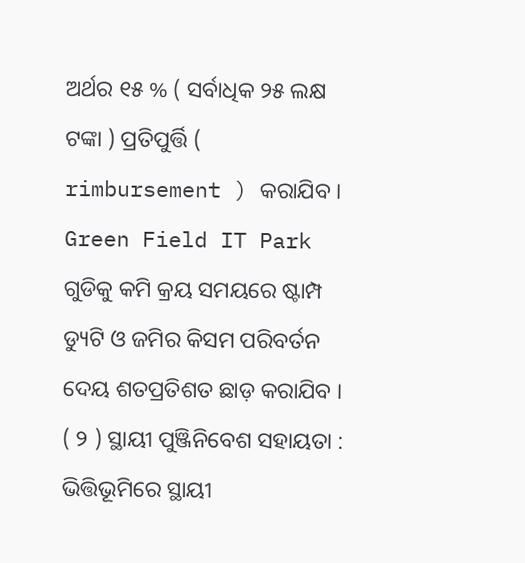ଅର୍ଥର ୧୫ % ( ସର୍ବାଧିକ ୨୫ ଲକ୍ଷ ଟଙ୍କା ) ପ୍ରତିପୁର୍ତ୍ତି ( rimbursement ) କରାଯିବ । Green Field IT Park ଗୁଡିକୁ କମି କ୍ରୟ ସମୟରେ ଷ୍ଟାମ୍ପ ଡ୍ୟୁଟି ଓ ଜମିର କିସମ ପରିବର୍ତନ ଦେୟ ଶତପ୍ରତିଶତ ଛାଡ଼ କରାଯିବ ।
( ୨ ) ସ୍ଥାୟୀ ପୁଞ୍ଜିନିବେଶ ସହାୟତା : ଭିତ୍ତିଭୂମିରେ ସ୍ଥାୟୀ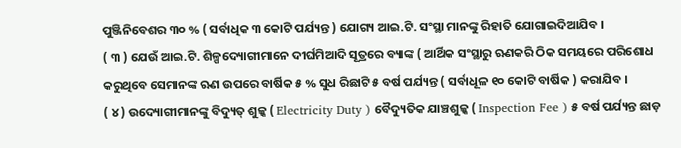ପୁଞ୍ଜିନିବେଶର ୩୦ % ( ସର୍ବାଧିକ ୩ କୋଟି ପର୍ଯ୍ୟନ୍ତ ) ଯୋଗ୍ୟ ଆଇ.ଟି. ସଂସ୍ଥା ମାନଙ୍କୁ ରିହାତି ଯୋଗାଇଦିଆଯିବ ।
( ୩ ) ଯେଉଁ ଆଇ.ଟି. ଶିଳ୍ପଦ୍ୟୋଗୀମାନେ ଦୀର୍ଘମିଆଦି ସୂତ୍ରରେ ବ୍ୟାଙ୍କ ( ଆର୍ଥିକ ସଂସ୍ଥାରୁ ଋଣକରି ଠିକ ସମୟରେ ପରିଶୋଧ କରୁଥିବେ ସେମାନଙ୍କ ଋଣ ଉପରେ ବାର୍ଷିକ ୫ % ସୁଧ ରିଛାଟି ୫ ବର୍ଷ ପର୍ଯ୍ୟନ୍ତ ( ସର୍ବାଧୂଳ ୧୦ କୋଟି ବାର୍ଷିକ ) କରାଯିବ ।
( ୪ ) ଉଦ୍ୟୋଗୀମାନଙ୍କୁ ବିଦ୍ୟୁତ୍ ଶୁଳ୍କ ( Electricity Duty ) ବୈଦ୍ୟୁତିକ ଯାଞ୍ଚଶୁଳ୍କ ( Inspection Fee ) ୫ ବର୍ଷ ପର୍ଯ୍ୟନ୍ତ ଛାଡ଼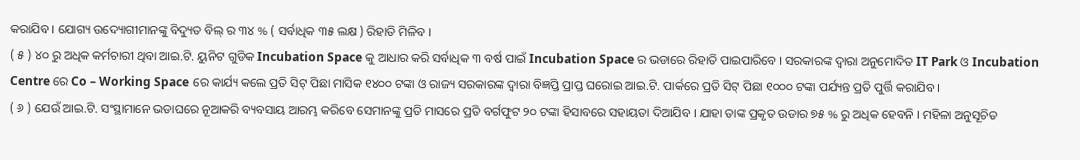କରାଯିବ । ଯୋଗ୍ୟ ଉଦ୍ୟୋଗୀମାନଙ୍କୁ ବିଦ୍ୟୁତ ବିଲ୍ ର ୩୪ % ( ସର୍ବାଧିକ ୩୫ ଲକ୍ଷ ) ରିହାତି ମିଳିବ ।
( ୫ ) ୪୦ ରୁ ଅଧିକ କର୍ମଚାରୀ ଥିବା ଆଇ.ଟି. ୟୁନିଟ ଗୁଡିକ Incubation Space କୁ ଆଧାର କରି ସର୍ବାଧିକ ୩ ବର୍ଷ ପାଇଁ Incubation Space ର ଭଡାରେ ରିହାତି ପାଇପାରିବେ । ସରକାରଙ୍କ ଦ୍ବାରା ଅନୁମୋଦିତ IT Park ଓ Incubation Centre ରେ Co – Working Space ରେ କାର୍ଯ୍ୟ କଲେ ପ୍ରତି ସିଟ୍ ପିଛା ମାସିକ ୧୪୦୦ ଟଙ୍କା ଓ ରାଜ୍ୟ ସରକାରଙ୍କ ଦ୍ବାରା ବିଜ୍ଞପ୍ତି ପ୍ରାପ୍ତ ଘରୋଇ ଆଇ.ଟି. ପାର୍କରେ ପ୍ରତି ସିଟ୍ ପିଛା ୧୦୦୦ ଟଙ୍କା ପର୍ଯ୍ୟନ୍ତ ପ୍ରତି ପୁର୍ତ୍ତି କରାଯିବ ।
( ୬ ) ଯେଉଁ ଆଇ.ଟି. ସଂସ୍ଥାମାନେ ଭଡାଘରେ ନୂଆକରି ବ୍ୟବସାୟ ଆରମ୍ଭ କରିବେ ସେମାନଙ୍କୁ ପ୍ରତି ମାସରେ ପ୍ରତି ବର୍ଗଫୁଟ ୨୦ ଟଙ୍କା ହିସାବରେ ସହାୟତା ଦିଆଯିବ । ଯାହା ତାଙ୍କ ପ୍ରକୃତ ଉଡାର ୭୫ % ରୁ ଅଧିକ ହେବନି । ମହିଳା ଅନୁସୂଚିତ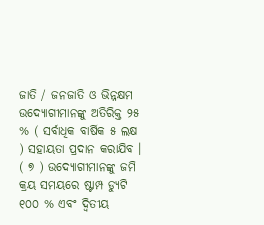ଜାତି / ଜନଜାତି ଓ ଭିନ୍ନକ୍ଷମ ଉଦ୍ୟୋଗୀମାନଙ୍କୁ ଅତିରିକ୍ତ ୨୫ % ( ସର୍ବାଧିକ ବାର୍ଷିକ ୫ ଲକ୍ଷ ) ସହାୟତା ପ୍ରଦାନ କରାଯିବ ।
( ୭ ) ଉଦ୍ୟୋଗୀମାନଙ୍କୁ ଜମି କ୍ରୟ ସମୟରେ ଷ୍ଟାମ୍ପ ଡ୍ୟୁଟି ୧୦୦ % ଏବଂ ଦ୍ବିତୀୟ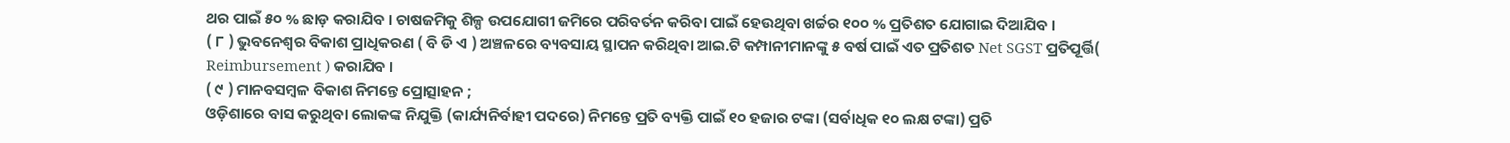ଥର ପାଇଁ ୫୦ % ଛାଡ଼ କରାଯିବ । ଚାଷଜମିକୁ ଶିଳ୍ପ ଉପଯୋଗୀ ଜମିରେ ପରିବର୍ତନ କରିବା ପାଇଁ ହେଉଥିବା ଖର୍ଚ୍ଚର ୧୦୦ % ପ୍ରତିଶତ ଯୋଗାଇ ଦିଆଯିବ ।
( ୮ ) ଭୁବନେଶ୍ବର ବିକାଶ ପ୍ରାଧିକରଣ ( ବି ଡି ଏ ) ଅଞ୍ଚଳରେ ବ୍ୟବସାୟ ସ୍ଥାପନ କରିଥିବା ଆଇ.ଟି କମ୍ପାନୀମାନଙ୍କୁ ୫ ବର୍ଷ ପାଇଁ ଏତ ପ୍ରତିଶତ Net SGST ପ୍ରତିପୂର୍ତ୍ତି( Reimbursement ) କରାଯିବ ।
( ୯ ) ମାନବସମ୍ବଳ ବିକାଶ ନିମନ୍ତେ ପ୍ରୋତ୍ସାହନ ;
ଓଡ଼ିଶାରେ ବାସ କରୁଥିବା ଲୋକଙ୍କ ନିଯୁକ୍ତି (କାର୍ଯ୍ୟନିର୍ବାହୀ ପଦରେ) ନିମନ୍ତେ ପ୍ରତି ବ୍ୟକ୍ତି ପାଇଁ ୧୦ ହଜାର ଟଙ୍କା (ସର୍ବାଧିକ ୧୦ ଲକ୍ଷ ଟଙ୍କା) ପ୍ରତି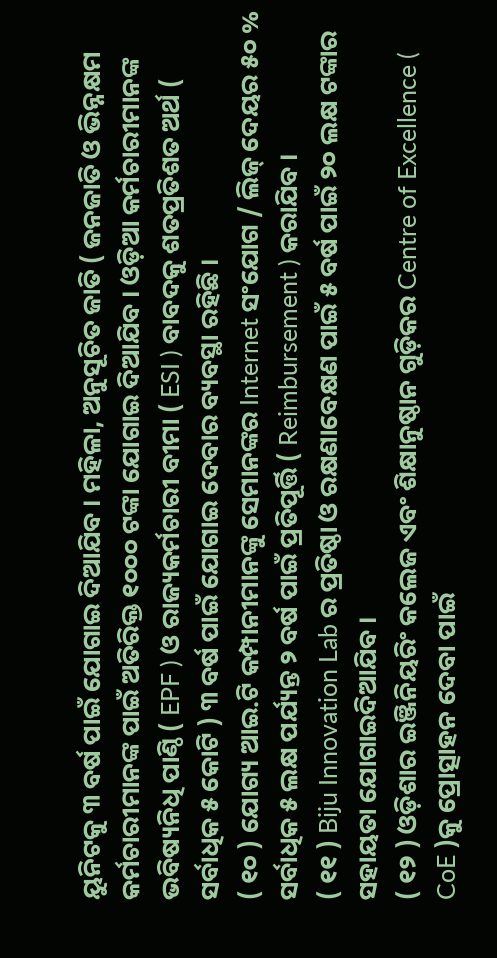ୟୁନିଟକୁ ୩ ବର୍ଷ ପାଇଁ ଯୋଗାଇ ଦିଆଯିବ । ମହିଳା, ଅନୁସୂଚିତ ଜାତି ( ଜନଜାତି ଓ ଭିନ୍ନକ୍ଷମ କର୍ମଚାରୀମାନଙ୍କ ପାଇଁ ଅତିରିକ୍ତ ୧୦୦୦ ଟଙ୍କା ଯୋଗାଇ ଦିଆଯିବ । ଓଡ଼ିଆ କର୍ମଚାରୀମାନଙ୍କ ଭବିଷ୍ୟନିଧି ପାଣ୍ଠି ( EPF ) ଓ ରାଜ୍ୟକର୍ମଚାରୀ ବୀମା ( ESI ) ବାବଦକୁ ଶତପ୍ରତିଶତ ଅର୍ଥ ( ସର୍ବାଧିକ ୫ କୋଟି ) ୩ ବର୍ଷ ପାଇଁ ଯୋଗାଇ ଦେବାର ବ୍ୟବସ୍ଥା ରହିଛି ।
( ୧୦ ) ଯୋଗ୍ୟ ଆଇ.ଟି କମ୍ପାନୀମାନଙ୍କୁ ସେମାନଙ୍କର Internet ସଂଯୋଗ / ଲିଜ୍ ଦେୟର ୫୦ % ସର୍ବାଧିକ ୫ ଲକ୍ଷ ପର୍ଯ୍ୟନ୍ତ ୨ ବର୍ଷ ପାଇଁ ପ୍ରତିପୂର୍ତ୍ତି ( Reimbursement ) କରାଯିବ ।
( ୧୧ ) Biju Innovation Lab ର ପ୍ରତିଷ୍ଠା ଓ ରକ୍ଷଣାବେକ୍ଷଣ ପାଇଁ ୫ ବର୍ଷ ପାଇଁ ୨୦ ଲକ୍ଷ ଟଙ୍କାର ସହାୟତା ଯୋଗାଇଦିଆଯିବ ।
( ୧୨ ) ଓଡ଼ିଶାର ଇଞ୍ଜିନିୟରିଂ କଲେଜ ଏବଂ ଶିକ୍ଷାନୁଷ୍ଠାନ ଗୁଡ଼ିକର Centre of Excellence ( CoE )କୁ ପ୍ରୋତ୍ସାହନ ଦେବା ପାଇଁ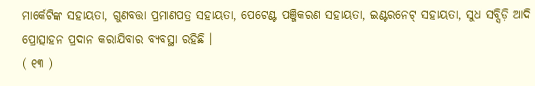ମାର୍କେଟିଙ୍କ ସହାୟତା, ଗୁଣବତ୍ତା ପ୍ରମାଣପତ୍ର ସହାୟତା, ପେଟେଣ୍ଟ ପଞ୍ଜିକରଣ ସହାୟତା, ଇଣ୍ଟରନେଟ୍ ସହାୟତା, ସୁଧ ସବ୍ସିଡ଼ି ଆଦି ପ୍ରୋତ୍ସାହନ ପ୍ରଦାନ କରାଯିବାର ବ୍ୟବସ୍ଥା ରହିଛି ।
( ୧୩ )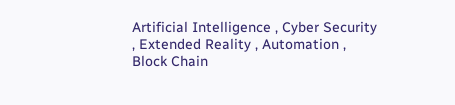Artificial Intelligence , Cyber Security , Extended Reality , Automation , Block Chain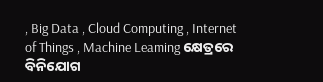, Big Data , Cloud Computing , Internet of Things , Machine Leaming କ୍ଷେତ୍ରରେ ବିନିଯୋଗ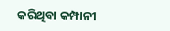କରିଥିବା କମ୍ପାନୀ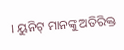। ୟୁନିଟ୍ ମାନଙ୍କୁ ଅତିରିକ୍ତ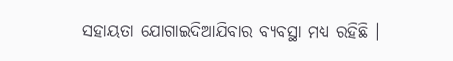ସହାୟତା ଯୋଗାଇଦିଆଯିବାର ବ୍ୟବସ୍ଥା ମଧ୍ୟ ରହିଛି ।